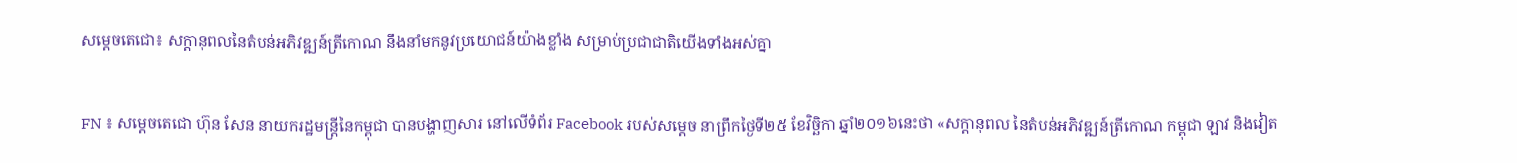សម្ដេចតេជោ៖ សក្ដានុពលនៃតំបន់អភិវឌ្ឍន៍ត្រីកោណ នឹងនាំមកនូវប្រយោជន៍យ៉ាងខ្លាំង សម្រាប់ប្រជាជាតិយើងទាំងអស់គ្នា

FN ៖ សម្ដេចតេជោ ហ៊ុន សែន នាយករដ្ឋមន្ដ្រីនៃកម្ពុជា បានបង្ហាញសារ នៅលើទំព័រ Facebook របស់សម្ដេច នាព្រឹកថ្ងៃទី២៥ ខែវិច្ឆិកា ឆ្នាំ២០១៦នេះថា «សក្តានុពល នៃតំបន់អភិវឌ្ឍន៍ត្រីកោណ កម្ពុជា ឡាវ និងវៀត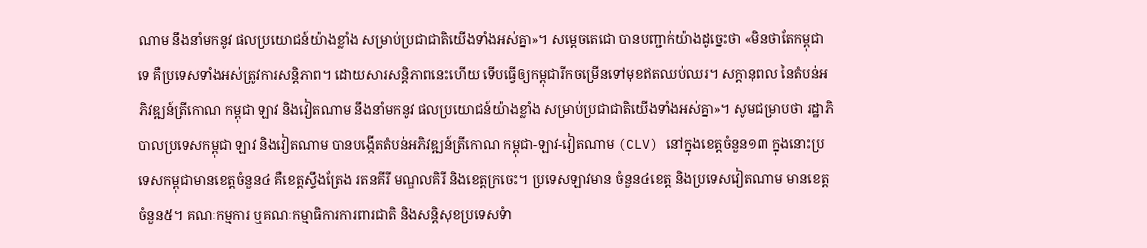ណាម នឹងនាំមកនូវ ផលប្រយោជន៍យ៉ាងខ្លាំង សម្រាប់ប្រជាជាតិយើងទាំងអស់គ្នា»។ សម្ដេចតេជោ បានបញ្ជាក់យ៉ាងដូច្នេះថា «មិនថាតែកម្ពុជាទេ គឺប្រទេសទាំងអស់ត្រូវការសន្តិភាព។ ដោយសារសន្តិភាពនេះហើយ ទើបធ្វើឲ្យកម្ពុជារីកចម្រើនទៅមុខឥតឈប់ឈរ។ សក្តានុពល នៃតំបន់អភិវឌ្ឍន៍ត្រីកោណ កម្ពុជា ឡាវ និងវៀតណាម នឹងនាំមកនូវ ផលប្រយោជន៍យ៉ាងខ្លាំង សម្រាប់ប្រជាជាតិយើងទាំងអស់គ្នា»។ សូមជម្រាបថា រដ្ឋាភិបាលប្រទេសកម្ពុជា ឡាវ និងវៀតណាម បានបង្កើតតំបន់អភិវឌ្ឍន៍ត្រីកោណ កម្ពុជា-ឡាវ-វៀតណាម (CLV) នៅក្នុងខេត្តចំនួន១៣ ក្នុងនោះប្រទេសកម្ពុជាមានខេត្តចំនួន៤ គឺខេត្តស្ទឹងត្រែង រតនគីរី មណ្ឌលគិរី និងខេត្តក្រចេះ។ ប្រទេសឡាវមាន ចំនួន៤ខេត្ត និងប្រទេសវៀតណាម មានខេត្តចំនួន៥។ គណៈកម្មការ ឬគណៈកម្មាធិការការពារជាតិ និងសន្តិសុខប្រទេសទំា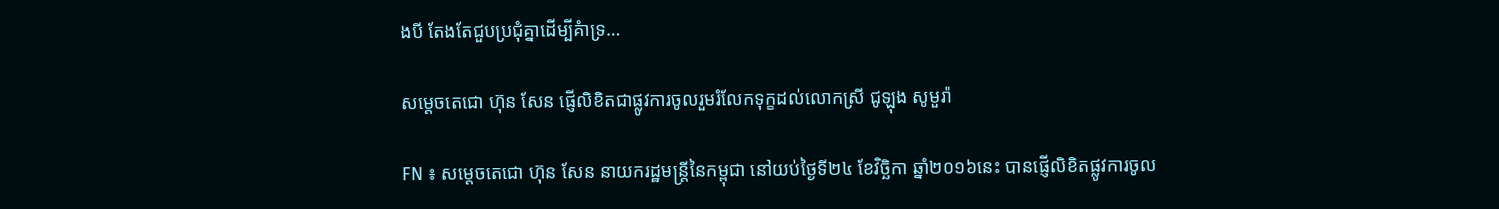ងបី តែងតែជួបប្រជុំគ្នាដើម្បីគំាទ្រ…

សម្តេចតេជោ ហ៊ុន សែន ផ្ញើលិខិតជាផ្លូវការចូលរួមរំលែកទុក្ខដល់លោកស្រី ជូឡុង សូមួរ៉ា

FN ៖ សម្តេចតេជោ ហ៊ុន សែន នាយករដ្ឋមន្ត្រីនៃកម្ពុជា នៅយប់ថ្ងៃទី២៤ ខែវិច្ឆិកា ឆ្នាំ២០១៦នេះ បានផ្ញើលិខិតផ្លូវការចូល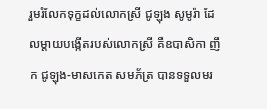រួមរំលែកទុក្ខដល់លោកស្រី ជូឡុង សូមូរ៉ា ដែលម្តាយបង្កើតរបស់លោកស្រី គឺឧបាសិកា ញឹក ជូឡុង-មាសកេត សមភ័ត្រ បានទទួលមរ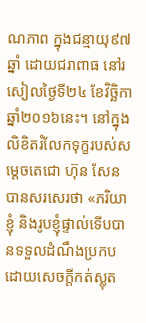ណភាព ក្នុងជន្មាយុ៩៧ឆ្នាំ ដោយជរាពាធ នៅរសៀលថ្ងៃទី២៤ ខែវិច្ឆិកា ឆ្នាំ២០១៦នេះ។ នៅក្នុងលិខិតរំលែកទុក្ខរបស់សម្តេចតេជោ ហ៊ុន សែន បានសរសេរថា «ភរិយាខ្ញុំ និងរូបខ្ញុំផ្ទាល់ទើបបានទទួលដំណឹងប្រកបដោយសេចក្តីកត់ស្លុត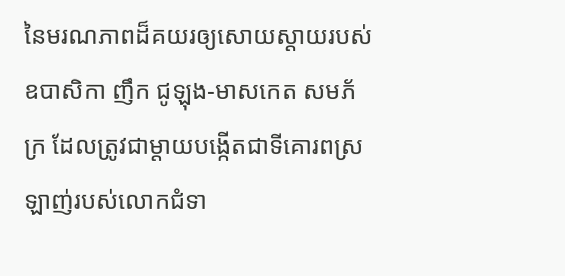នៃមរណភាពដ៏គយរឲ្យសោយស្តាយរបស់ឧបាសិកា ញឹក ជូឡុង-មាសកេត សមភ័ក្រ ដែលត្រូវជាម្តាយបង្កើតជាទីគោរពស្រឡាញ់របស់លោកជំទា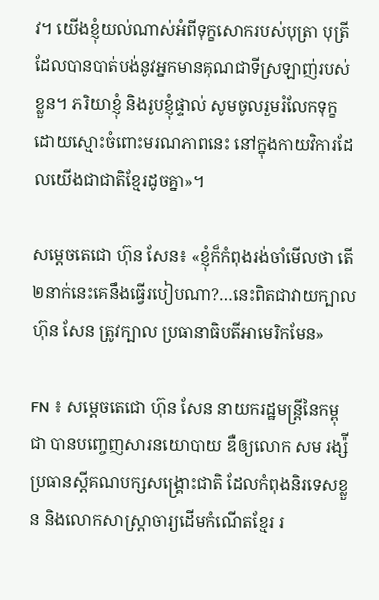វ។ យើងខ្ញុំយល់ណាស់អំពីទុក្ខសោករបស់បុត្រា បុត្រី ដែលបានបាត់បង់នូវអ្នកមានគុណជាទីស្រឡាញ់របស់ខ្លួន។ ភរិយាខ្ញុំ និងរូបខ្ញុំផ្ទាល់ សូមចូលរួមរំលែកទុក្ខដោយស្មោះចំពោះមរណភាពនេះ នៅក្នុងកាយវិការដែលយើងជាជាតិខ្មែរដូចគ្នា»។

សម្តេចតេជោ ហ៊ុន សែន៖ «ខ្ញុំក៏កំពុងរង់ចាំមើលថា តើ២នាក់នេះគេនឹងធ្វើរបៀបណា?…នេះពិតជាវាយក្បាល ហ៊ុន សែន ត្រូវក្បាល ប្រធានាធិបតីអាមេរិកមែន»

FN ៖ សម្តេចតេជោ ហ៊ុន សែន នាយករដ្ឋមន្រ្តីនៃកម្ពុជា បានបញ្ចេញសារនយោបាយ ឌឺឲ្យលោក សម រង្ស៉ី ប្រធានស្តីគណបក្សសង្គ្រោះជាតិ ដែលកំពុងនិរទេសខ្លួន និងលោកសាស្ត្រាចារ្យដើមកំណើតខ្មែរ រ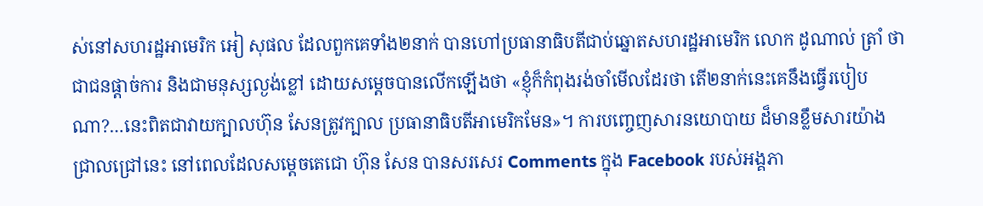ស់នៅសហរដ្ឋអាមេរិក អៀ សុផល ដែលពួកគេទាំង២នាក់ បានហៅប្រធានាធិបតីជាប់ឆ្នោតសហរដ្ឋអាមេរិក លោក ដូណាល់ ត្រាំ ថា ជាជនផ្តាច់ការ និងជាមនុស្សល្ងង់ខ្លៅ ដោយសម្តេចបានលើកឡើងថា «ខ្ញុំក៏កំពុងរង់ចាំមើលដែរថា តើ២នាក់នេះគេនឹងធ្វើរបៀបណា?…នេះពិតជាវាយក្បាលហ៊ុន សែនត្រូវក្បាល ប្រធានាធិបតីអាមេរិកមែន»។ ការបញ្ចេញសារនយោបាយ ដ៏មានខ្លឹមសារយ៉ាងជ្រាលជ្រៅនេះ នៅពេលដែលសម្តេចតេជោ ហ៊ុន សែន បានសរសេរ Comments ក្នុង Facebook របស់អង្គភា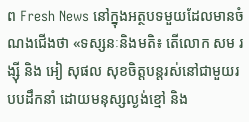ព Fresh News នៅក្នុងអត្ថបទមួយដែលមានចំណងជើងថា «ទស្សនៈនិងមតិ៖ តើលោក សម រង្ស៊ី និង អៀ សុផល សុខចិត្តបន្តរស់នៅជាមួយរបបដឹកនាំ ដោយមនុស្សល្ងង់ខ្មៅ និង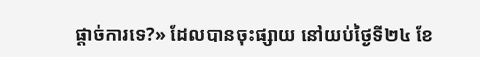ផ្តាច់ការទេ?» ដែលបានចុះផ្សាយ នៅយប់ថ្ងៃទី២៤ ខែ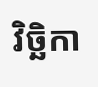វិច្ឆិកា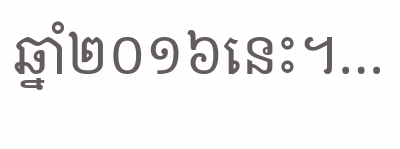ឆ្នាំ២០១៦នេះ។…